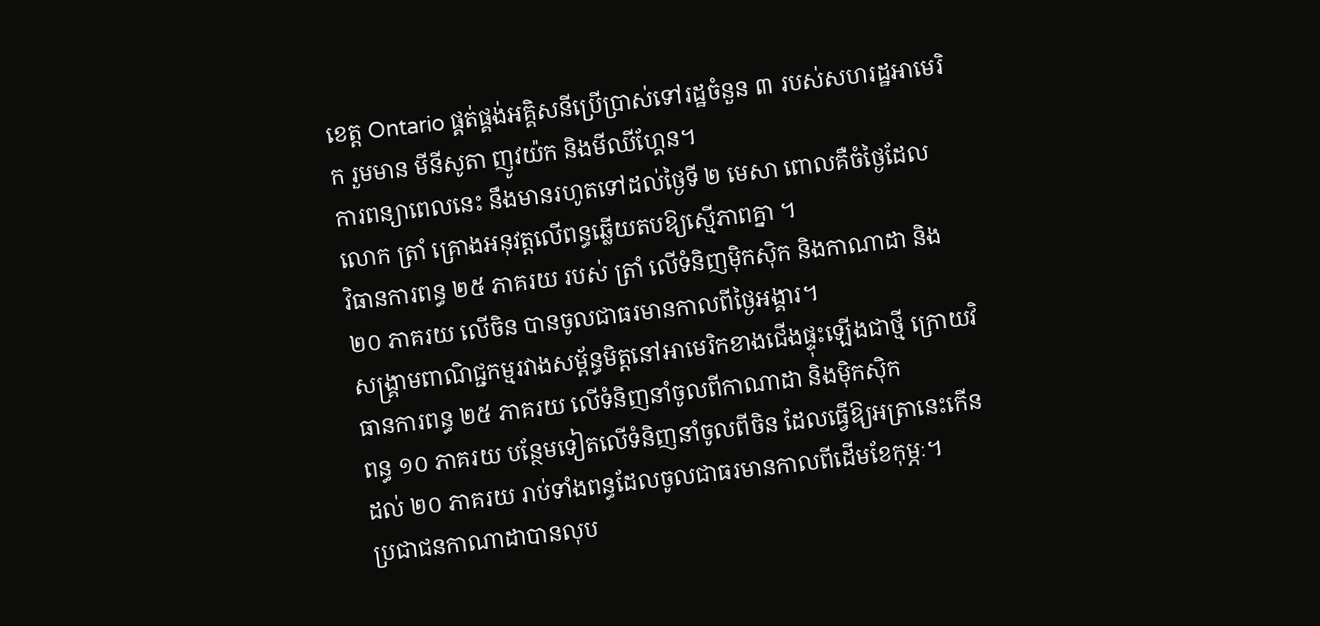ខេត្ត Ontario ផ្គត់ផ្គង់អគ្គិសនីប្រើប្រាស់ទៅរដ្ឋចំនួន ៣ របស់សហរដ្ឋអាមេរិក រួមមាន មីនីសូតា ញូវយ៉ក និងមីឈីហ្គែន។
ការពន្យាពេលនេះ នឹងមានរហូតទៅដល់ថ្ងៃទី ២ មេសា ពោលគឺចំថ្ងៃដែលលោក ត្រាំ គ្រោងអនុវត្តលើពន្ធឆ្លើយតបឱ្យស្មើភាពគ្នា ។
វិធានការពន្ធ ២៥ ភាគរយ របស់ ត្រាំ លើទំនិញម៉ិកស៊ិក និងកាណាដា និង ២០ ភាគរយ លើចិន បានចូលជាធរមានកាលពីថ្ងៃអង្គារ។
សង្រ្គាមពាណិជ្ជកម្មរវាងសម្ព័ន្ធមិត្តនៅអាមេរិកខាងជើងផ្ទុះឡើងជាថ្មី ក្រោយវិធានការពន្ធ ២៥ ភាគរយ លើទំនិញនាំចូលពីកាណាដា និងម៉ិកស៊ិក
ពន្ធ ១០ ភាគរយ បន្ថែមទៀតលើទំនិញនាំចូលពីចិន ដែលធ្វើឱ្យអត្រានេះកើនដល់ ២០ ភាគរយ រាប់ទាំងពន្ធដែលចូលជាធរមានកាលពីដើមខែកុម្ភៈ។
ប្រជាជនកាណាដាបានលុប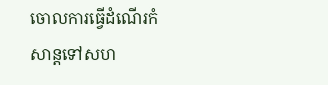ចោលការធ្វើដំណើរកំសាន្តទៅសហ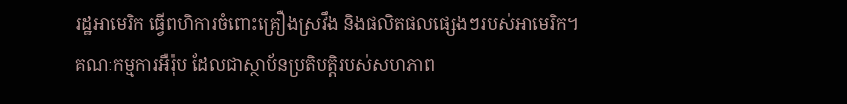រដ្ឋអាមេរិក ធ្វើពហិការចំពោះគ្រឿងស្រវឹង និងផលិតផលផ្សេងៗរបស់អាមេរិក។
គណៈកម្មការអឺរ៉ុប ដែលជាស្ថាប័នប្រតិបត្តិរបស់សហភាព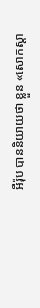អឺរ៉ុប បាននិយាយថា ខ្លួន «សោកស្តា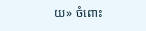យ» ចំពោះ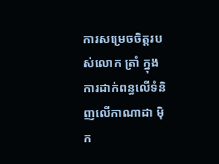ការសម្រេចចិត្តរបស់លោក ត្រាំ ក្នុងការដាក់ពន្ធលើទំនិញលើកាណាដា ម៉ិក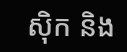ស៊ិក និង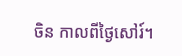ចិន កាលពីថ្ងៃសៅរ៍។